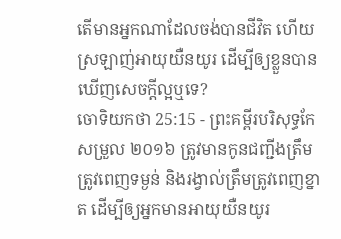តើមានអ្នកណាដែលចង់បានជីវិត ហើយស្រឡាញ់អាយុយឺនយូរ ដើម្បីឲ្យខ្លួនបានឃើញសេចក្ដីល្អឬទេ?
ចោទិយកថា 25:15 - ព្រះគម្ពីរបរិសុទ្ធកែសម្រួល ២០១៦ ត្រូវមានកូនជញ្ជីងត្រឹមត្រូវពេញទម្ងន់ និងរង្វាល់ត្រឹមត្រូវពេញខ្នាត ដើម្បីឲ្យអ្នកមានអាយុយឺនយូរ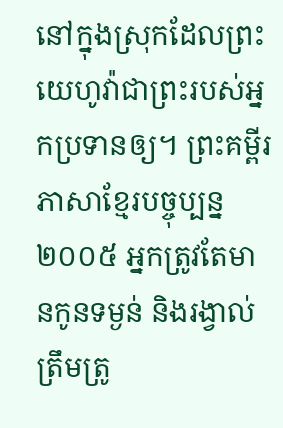នៅក្នុងស្រុកដែលព្រះយេហូវ៉ាជាព្រះរបស់អ្នកប្រទានឲ្យ។ ព្រះគម្ពីរភាសាខ្មែរបច្ចុប្បន្ន ២០០៥ អ្នកត្រូវតែមានកូនទម្ងន់ និងរង្វាល់ត្រឹមត្រូ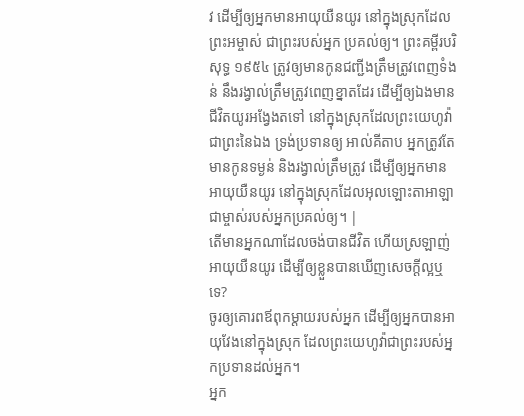វ ដើម្បីឲ្យអ្នកមានអាយុយឺនយូរ នៅក្នុងស្រុកដែលព្រះអម្ចាស់ ជាព្រះរបស់អ្នក ប្រគល់ឲ្យ។ ព្រះគម្ពីរបរិសុទ្ធ ១៩៥៤ ត្រូវឲ្យមានកូនជញ្ជីងត្រឹមត្រូវពេញទំងន់ នឹងរង្វាល់ត្រឹមត្រូវពេញខ្នាតដែរ ដើម្បីឲ្យឯងមានជីវិតយូរអង្វែងតទៅ នៅក្នុងស្រុកដែលព្រះយេហូវ៉ាជាព្រះនៃឯង ទ្រង់ប្រទានឲ្យ អាល់គីតាប អ្នកត្រូវតែមានកូនទម្ងន់ និងរង្វាល់ត្រឹមត្រូវ ដើម្បីឲ្យអ្នកមានអាយុយឺនយូរ នៅក្នុងស្រុកដែលអុលឡោះតាអាឡា ជាម្ចាស់របស់អ្នកប្រគល់ឲ្យ។ |
តើមានអ្នកណាដែលចង់បានជីវិត ហើយស្រឡាញ់អាយុយឺនយូរ ដើម្បីឲ្យខ្លួនបានឃើញសេចក្ដីល្អឬទេ?
ចូរឲ្យគោរពឪពុកម្តាយរបស់អ្នក ដើម្បីឲ្យអ្នកបានអាយុវែងនៅក្នុងស្រុក ដែលព្រះយេហូវ៉ាជាព្រះរបស់អ្នកប្រទានដល់អ្នក។
អ្នក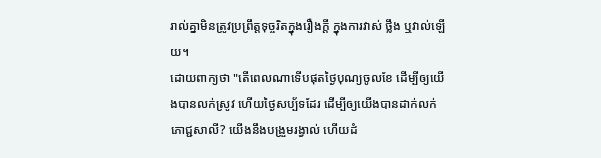រាល់គ្នាមិនត្រូវប្រព្រឹត្តទុច្ចរិតក្នុងរឿងក្តី ក្នុងការវាស់ ថ្លឹង ឬវាល់ឡើយ។
ដោយពាក្យថា "តើពេលណាទើបផុតថ្ងៃបុណ្យចូលខែ ដើម្បីឲ្យយើងបានលក់ស្រូវ ហើយថ្ងៃសប្ប័ទដែរ ដើម្បីឲ្យយើងបានដាក់លក់ភោជ្ជសាលី? យើងនឹងបង្រួមរង្វាល់ ហើយដំ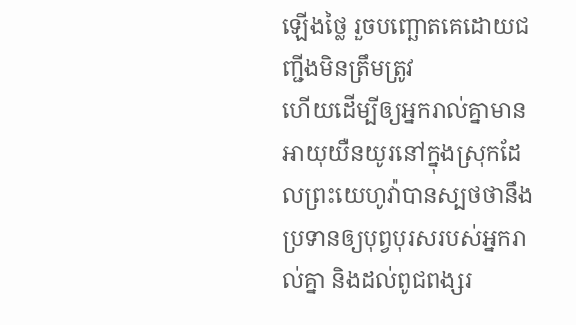ឡើងថ្លៃ រួចបញ្ឆោតគេដោយជញ្ជីងមិនត្រឹមត្រូវ
ហើយដើម្បីឲ្យអ្នករាល់គ្នាមានអាយុយឺនយូរនៅក្នុងស្រុកដែលព្រះយេហូវ៉ាបានស្បថថានឹងប្រទានឲ្យបុព្វបុរសរបស់អ្នករាល់គ្នា និងដល់ពូជពង្សរ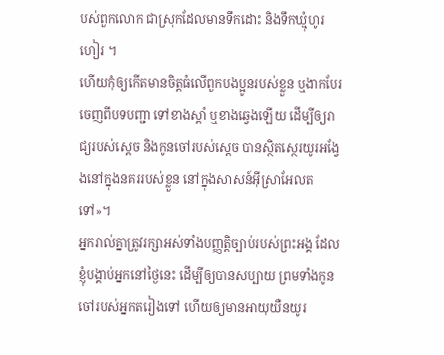បស់ពួកលោក ជាស្រុកដែលមានទឹកដោះ និងទឹកឃ្មុំហូរហៀរ ។
ហើយកុំឲ្យកើតមានចិត្តធំលើពួកបងប្អូនរបស់ខ្លួន ឬងាកបែរចេញពីបទបញ្ជា ទៅខាងស្តាំ ឬខាងឆ្វេងឡើយ ដើម្បីឲ្យរាជ្យរបស់ស្ដេច និងកូនចៅរបស់ស្ដេច បានស្ថិតស្ថេរយូរអង្វែងនៅក្នុងនគររបស់ខ្លួន នៅក្នុងសាសន៍អ៊ីស្រាអែលតទៅ»។
អ្នករាល់គ្នាត្រូវរក្សាអស់ទាំងបញ្ញត្តិច្បាប់របស់ព្រះអង្គ ដែលខ្ញុំបង្គាប់អ្នកនៅថ្ងៃនេះ ដើម្បីឲ្យបានសប្បាយ ព្រមទាំងកូនចៅរបស់អ្នកតរៀងទៅ ហើយឲ្យមានអាយុយឺនយូរ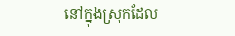នៅក្នុងស្រុកដែល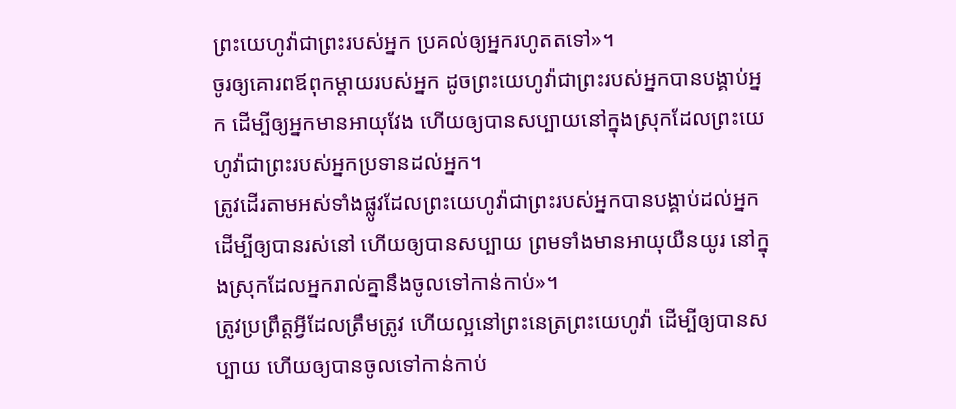ព្រះយេហូវ៉ាជាព្រះរបស់អ្នក ប្រគល់ឲ្យអ្នករហូតតទៅ»។
ចូរឲ្យគោរពឪពុកម្តាយរបស់អ្នក ដូចព្រះយេហូវ៉ាជាព្រះរបស់អ្នកបានបង្គាប់អ្នក ដើម្បីឲ្យអ្នកមានអាយុវែង ហើយឲ្យបានសប្បាយនៅក្នុងស្រុកដែលព្រះយេហូវ៉ាជាព្រះរបស់អ្នកប្រទានដល់អ្នក។
ត្រូវដើរតាមអស់ទាំងផ្លូវដែលព្រះយេហូវ៉ាជាព្រះរបស់អ្នកបានបង្គាប់ដល់អ្នក ដើម្បីឲ្យបានរស់នៅ ហើយឲ្យបានសប្បាយ ព្រមទាំងមានអាយុយឺនយូរ នៅក្នុងស្រុកដែលអ្នករាល់គ្នានឹងចូលទៅកាន់កាប់»។
ត្រូវប្រព្រឹត្តអ្វីដែលត្រឹមត្រូវ ហើយល្អនៅព្រះនេត្រព្រះយេហូវ៉ា ដើម្បីឲ្យបានសប្បាយ ហើយឲ្យបានចូលទៅកាន់កាប់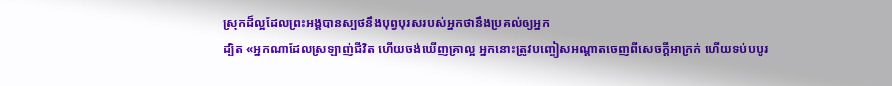ស្រុកដ៏ល្អដែលព្រះអង្គបានស្បថនឹងបុព្វបុរសរបស់អ្នកថានឹងប្រគល់ឲ្យអ្នក
ដ្បិត «អ្នកណាដែលស្រឡាញ់ជីវិត ហើយចង់ឃើញគ្រាល្អ អ្នកនោះត្រូវបញ្ចៀសអណ្តាតចេញពីសេចក្តីអាក្រក់ ហើយទប់បបូរ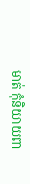មាត់ កុំនិយាយពា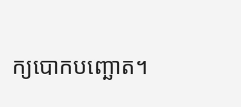ក្យបោកបញ្ឆោត។